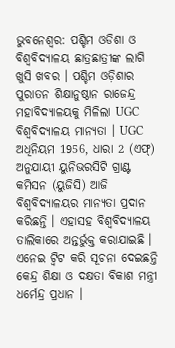ଭୁବନେଶ୍ବର: ପଶ୍ଚିମ ଓଡିଶା ଓ ବିଶ୍ୱବିଦ୍ୟାଳୟ ଛାତ୍ରଛାତ୍ରୀଙ୍କ ଲାଗି ଖୁସି ଖବର । ପଶ୍ଚିମ ଓଡ଼ିଶାର ପୁରାତନ ଶିକ୍ଷାନୁଷ୍ଠାନ ରାଜେନ୍ଦ୍ର ମହାବିଦ୍ୟାଳୟକୁ ମିଳିଲା UGC ବିଶ୍ବବିଦ୍ୟାଳୟ ମାନ୍ୟତା । UGC ଅଧିନିୟମ 1956, ଧାରା 2 (ଏଫ୍) ଅନୁଯାୟୀ ୟୁନିଭରସିଟି ଗ୍ରାଣ୍ଟ କମିସନ (ୟୁଜିସି) ଆଜି ବିଶ୍ବବିଦ୍ୟାଳୟର ମାନ୍ୟତା ପ୍ରଦାନ କରିଛନ୍ତି । ଏହାସହ ବିଶ୍ୱବିଦ୍ୟାଳୟ ତାଲିକାରେ ଅନ୍ତର୍ଭୁକ୍ତ କରାଯାଇଛି । ଏନେଇ ଟ୍ୱିଟ କରି ସୂଚନା ଦେଇଛନ୍ତି କେନ୍ଦ୍ର ଶିକ୍ଷା ଓ ଦକ୍ଷତା ବିକାଶ ମନ୍ତ୍ରୀ ଧର୍ମେନ୍ଦ୍ର ପ୍ରଧାନ ।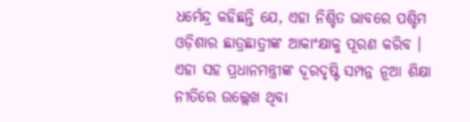ଧର୍ମେନ୍ଦ୍ର କହିଛନ୍ତି ଯେ, ଏହା ନିଶ୍ଚିତ ଭାବରେ ପଶ୍ଚିମ ଓଡ଼ିଶାର ଛାତ୍ରଛାତ୍ରୀଙ୍କ ଆକାଂକ୍ଷାକୁ ପୂରଣ କରିବ । ଏହା ସହ ପ୍ରଧାନମନ୍ତ୍ରୀଙ୍କ ଦୂରଦୃଷ୍ଟି ସମ୍ପନ୍ନ ନୂଆ ଶିକ୍ଷା ନୀତିରେ ଉଲ୍ଲେଖ ଥିବା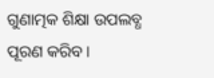ଗୁଣାତ୍ମକ ଶିକ୍ଷା ଉପଲବ୍ଧ ପୂରଣ କରିବ ।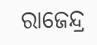ରାଜେନ୍ଦ୍ର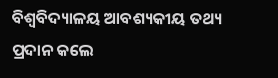ବିଶ୍ୱବିଦ୍ୟାଳୟ ଆବଶ୍ୟକୀୟ ତଥ୍ୟ ପ୍ରଦାନ କଲେ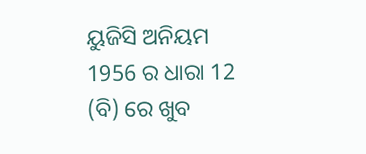ୟୁଜିସି ଅନିୟମ 1956 ର ଧାରା 12 (ବି) ରେ ଖୁବ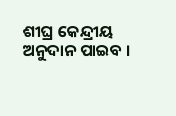ଶୀଘ୍ର କେନ୍ଦ୍ରୀୟ ଅନୁଦାନ ପାଇବ ।